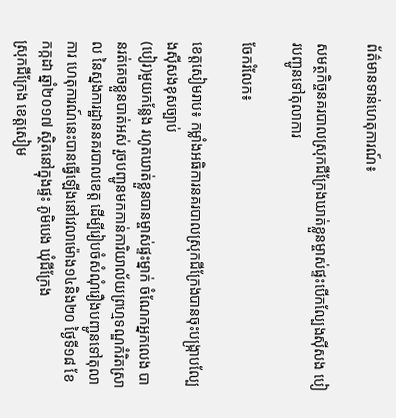ព័ត៌មានទាន់ហេតុការណ៍៖

សមត្ថកិច្ចនគរបាលស្រុកជីក្រែងឃាត់ខ្លួនម្ចាស់ផ្ទះបើកល្បែងស៊ីសង បៀរបញ្ជូនទៅតុលាការ

ចែករំលែក៖

ខេត្តសៀមរាប៖ កម្លាំងអធិការនគរបាលស្រុកជីក្រែងបានចុះបង្រ្កាបល្បែងស៊ីសងខុសច្បាប់
(បៀរ)មួយកន្លែង រហូតឃាត់ខ្លួនបានម្ចាស់ផ្ទះម្នាក់ ចំណែកអ្នកលេង បានរត់គេចខ្លួនបាត់អស់ រួចបញ្ជូនមកកាន់ការិយាល័យព្រហ្មទណ្ឌកំរិតស្រាល នៃស្នងការដ្ឋាននគរបាលខេត្ត ដើម្បីរៀបចំសំណុំរឿងបញ្ជូនទៅតុលាការ ហេតុការណ៍នេះបានធ្វើឡើងនៅវេលាម៉ោង១៤និង២០ ថ្ងៃទី១៨ ខែកក្កដា ឆ្នាំ២០១៧ ស្ថិតនៅក្នុងផ្ទះ ភូមិបេង ឃុំជីក្រែង
ស្រុកជីក្រែង ខេត្តសៀម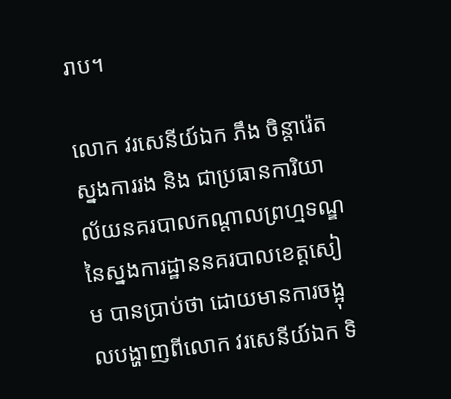រាប។

លោក វរសេនីយ៍ឯក ភឹង ចិន្តារ៉េត ស្នងការរង និង ជាប្រធានការិយាល័យនគរបាលកណ្តាលព្រហ្មទណ្ឌ នៃស្នងការដ្ឋាននគរបាលខេត្តសៀម បានប្រាប់ថា ដោយមានការចង្អុលបង្ហាញពីលោក វរសេនីយ៍ឯក ទិ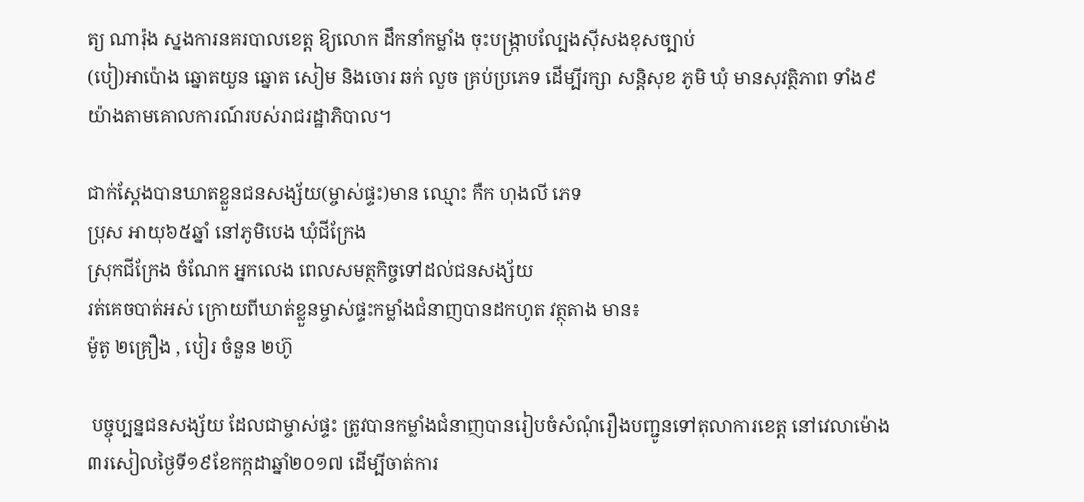ត្យ ណារ៉ុង ស្នងការនគរបាលខេត្ត ឱ្យលោក ដឹកនាំកម្លាំង ចុះបង្រ្កាបល្បែងស៊ីសងខុសច្បាប់
(បៀ)អាប៉ោង ឆ្នោតយួន ឆ្នោត សៀម និងចោរ ឆក់ លួច គ្រប់ប្រភេទ ដើម្បីរក្សា សន្ដិសុខ ភូមិ ឃុំ មានសុវត្ថិភាព ទាំង៩យ៉ាងតាមគោលការណ៍របស់រាជរដ្ឋាភិបាល។

ជាក់ស្ដែងបានឃាតខ្លួនជនសង្ស័យ(ម្ចាស់ផ្ទះ)មាន ឈ្មោះ កឺក ហុងលី ភេទ
ប្រុស អាយុ៦៥ឆ្នាំ នៅភូមិបេង ឃុំជីក្រែង
ស្រុកជីក្រែង ចំណែក អ្នកលេង ពេលសមត្ថកិច្ចទៅដល់ជនសង្ស័យ
រត់គេចបាត់អស់ ក្រោយពីឃាត់ខ្លួនម្ចាស់ផ្ទះកម្លាំងជំនាញបានដកហូត វត្ថុតាង មាន៖
ម៉ូតូ ២គ្រឿង , បៀរ ចំនួន ២ហ៊ូ

 បច្ចុប្បន្នជនសង្ស័យ ដែលជាម្ចាស់ផ្ទះ ត្រូវបានកម្លាំងជំនាញបានរៀបចំសំណុំរឿងបញ្ជូនទៅតុលាការខេត្ត នៅវេលាម៉ោង៣រសៀលថ្ងៃទី១៩ខែកក្កដាឆ្នាំ២០១៧ ដើម្បីចាត់ការ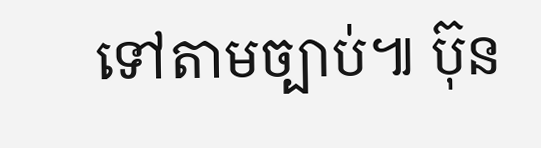ទៅតាមច្បាប់៕ ប៊ុន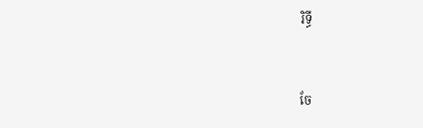រិទ្ធី


ចែ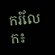ករំលែក៖